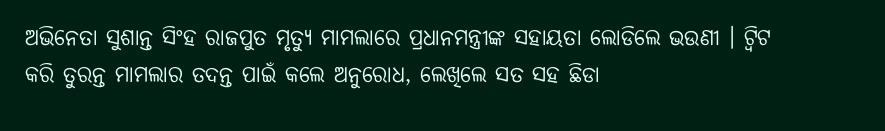ଅଭିନେତା ସୁଶାନ୍ତ ସିଂହ ରାଜପୁତ ମୃତ୍ୟୁ ମାମଲାରେ ପ୍ରଧାନମନ୍ତ୍ରୀଙ୍କ ସହାୟତା ଲୋଡିଲେ ଭଉଣୀ । ଟ୍ୱିଟ କରି ତୁରନ୍ତ ମାମଲାର ତଦନ୍ତ ପାଇଁ କଲେ ଅନୁରୋଧ, ଲେଖିଲେ ସତ ସହ ଛିଡା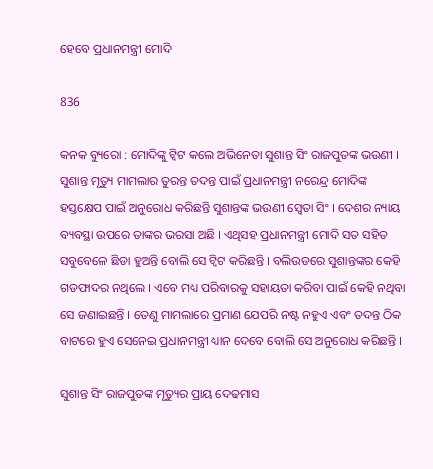ହେବେ ପ୍ରଧାନମନ୍ତ୍ରୀ ମୋଦି

836

କନକ ବ୍ୟୁରୋ : ମୋଦିଙ୍କୁ ଟ୍ୱିଟ କଲେ ଅଭିନେତା ସୁଶାନ୍ତ ସିଂ ରାଜପୁତଙ୍କ ଭଉଣୀ । ସୁଶାନ୍ତ ମୃତ୍ୟୁ ମାମଲାର ତୁରନ୍ତ ତଦନ୍ତ ପାଇଁ ପ୍ରଧାନମନ୍ତ୍ରୀ ନରେନ୍ଦ୍ର ମୋଦିଙ୍କ ହସ୍ତକ୍ଷେପ ପାଇଁ ଅନୁରୋଧ କରିଛନ୍ତି ସୁଶାନ୍ତଙ୍କ ଭଉଣୀ ସ୍ୱେତା ସିଂ । ଦେଶର ନ୍ୟାୟ ବ୍ୟବସ୍ଥା ଉପରେ ତାଙ୍କର ଭରସା ଅଛି । ଏଥିସହ ପ୍ରଧାନମନ୍ତ୍ରୀ ମୋଦି ସତ ସହିତ ସବୁବେଳେ ଛିଡା ହୁଅନ୍ତି ବୋଲି ସେ ଟ୍ୱିଟ କରିଛନ୍ତି । ବଲିଉଡରେ ସୁଶାନ୍ତଙ୍କର କେହି ଗଡଫାଦର ନଥିଲେ । ଏବେ ମଧ୍ୟ ପରିବାରକୁ ସହାୟତା କରିବା ପାଇଁ କେହି ନଥିବା ସେ ଜଣାଇଛନ୍ତି । ତେଣୁ ମାମଲାରେ ପ୍ରମାଣ ଯେପରି ନଷ୍ଟ ନହୁଏ ଏବଂ ତଦନ୍ତ ଠିକ ବାଟରେ ହୁଏ ସେନେଇ ପ୍ରଧାନମନ୍ତ୍ରୀ ଧ୍ୟାନ ଦେବେ ବୋଲି ସେ ଅନୁରୋଧ କରିଛନ୍ତି ।

ସୁଶାନ୍ତ ସିଂ ରାଜପୁତଙ୍କ ମୃତ୍ୟୁର ପ୍ରାୟ ଦେଢମାସ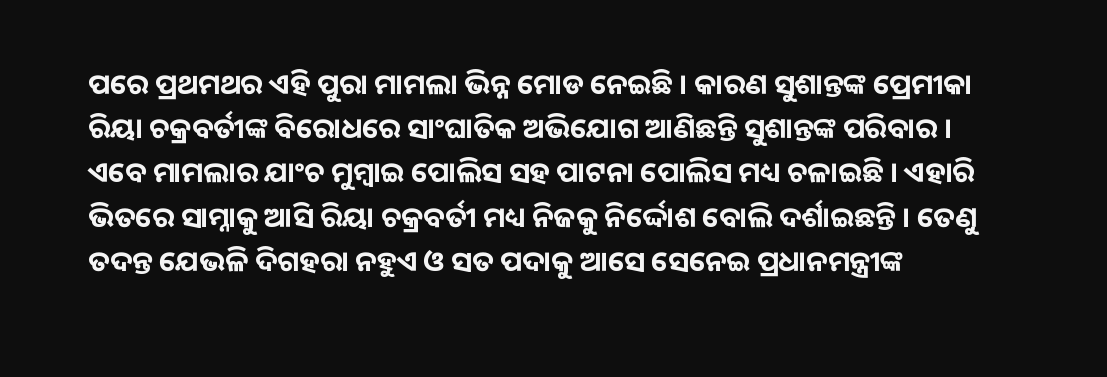ପରେ ପ୍ରଥମଥର ଏହି ପୁରା ମାମଲା ଭିନ୍ନ ମୋଡ ନେଇଛି । କାରଣ ସୁଶାନ୍ତଙ୍କ ପ୍ରେମୀକା ରିୟା ଚକ୍ରବର୍ତୀଙ୍କ ବିରୋଧରେ ସାଂଘାତିକ ଅଭିଯୋଗ ଆଣିଛନ୍ତି ସୁଶାନ୍ତଙ୍କ ପରିବାର । ଏବେ ମାମଲାର ଯାଂଚ ମୁମ୍ବାଇ ପୋଲିସ ସହ ପାଟନା ପୋଲିସ ମଧ୍ୟ ଚଳାଇଛି । ଏହାରି ଭିତରେ ସାମ୍ନାକୁ ଆସି ରିୟା ଚକ୍ରବର୍ତୀ ମଧ୍ୟ ନିଜକୁ ନିର୍ଦ୍ଦୋଶ ବୋଲି ଦର୍ଶାଇଛନ୍ତି । ତେଣୁ ତଦନ୍ତ ଯେଭଳି ଦିଗହରା ନହୁଏ ଓ ସତ ପଦାକୁ ଆସେ ସେନେଇ ପ୍ରଧାନମନ୍ତ୍ରୀଙ୍କ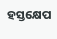ହସ୍ତକ୍ଷେପ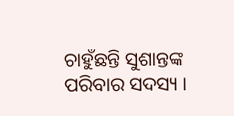ଚାହୁଁଛନ୍ତି ସୁଶାନ୍ତଙ୍କ ପରିବାର ସଦସ୍ୟ ।